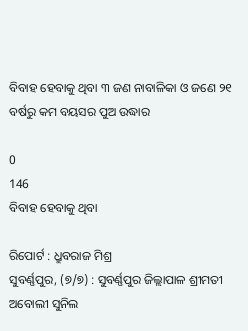ବିବାହ ହେବାକୁ ଥିବା ୩ ଜଣ ନାବାଳିକା ଓ ଜଣେ ୨୧ ବର୍ଷରୁ କମ ବୟସର ପୁଅ ଉଦ୍ଧାର

0
146
ବିବାହ ହେବାକୁ ଥିବା

ରିପୋର୍ଟ : ଧ୍ରୁବରାଜ ମିଶ୍ର
ସୁବର୍ଣ୍ଣପୁର, (୭/୭) : ସୁବର୍ଣ୍ଣପୁର ଜିଲ୍ଲାପାଳ ଶ୍ରୀମତୀ ଅବୋଲୀ ସୁନିଲ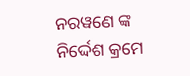ନରୱଣେ ଙ୍କ ନିର୍ଦ୍ଦେଶ କ୍ରମେ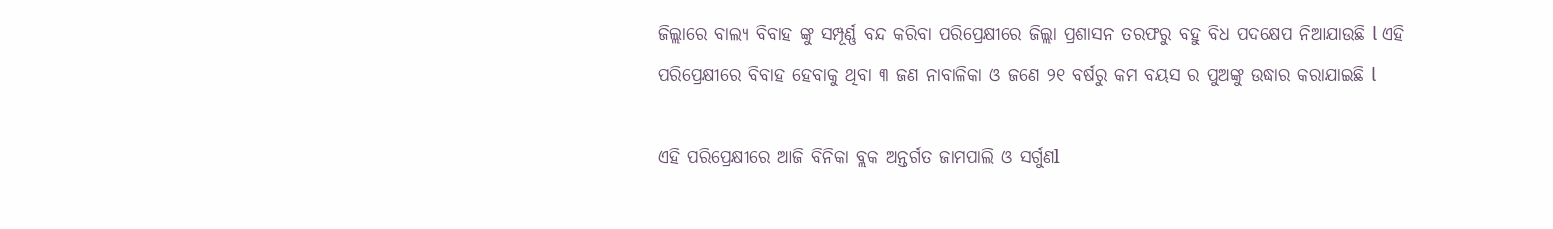ଜିଲ୍ଲାରେ ବାଲ୍ୟ ବିବାହ ଙ୍କୁ ସମ୍ପୂର୍ଣ୍ଣ ବନ୍ଦ କରିବା ପରିପ୍ରେକ୍ଷୀରେ ଜିଲ୍ଲା ପ୍ରଶାସନ ତରଫରୁ ବହୁ ବିଧ ପଦକ୍ଷେପ ନିଆଯାଉଛି l ଏହି ପରିପ୍ରେକ୍ଷୀରେ ବିବାହ ହେବାକୁ ଥିବା ୩ ଜଣ ନାବାଳିକା ଓ ଜଣେ ୨୧ ବର୍ଷରୁ କମ ବୟସ ର ପୁଅଙ୍କୁ ଉଦ୍ଧାର କରାଯାଇଛି l

ଏହି ପରିପ୍ରେକ୍ଷୀରେ ଆଜି ବିନିକା ବ୍ଲକ ଅନ୍ତର୍ଗତ ଜାମପାଲି ଓ ସର୍ଗୁଣl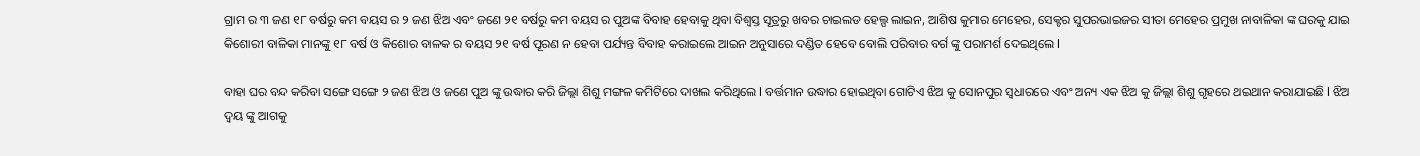ଗ୍ରାମ ର ୩ ଜଣ ୧୮ ବର୍ଷରୁ କମ ବୟସ ର ୨ ଜଣ ଝିଅ ଏବଂ ଜଣେ ୨୧ ବର୍ଷରୁ କମ ବୟସ ର ପୁଅଙ୍କ ବିବାହ ହେବାକୁ ଥିବା ବିଶ୍ୱସ୍ତ ସୂତ୍ରରୁ ଖବର ଚାଇଲଡ ହେଲ୍ପ ଲାଇନ, ଆଶିଷ କୁମାର ମେହେର, ସେକ୍ଟର ସୁପରଭାଇଜର ସୀତା ମେହେର ପ୍ରମୁଖ ନାବାଳିକା ଙ୍କ ଘରକୁ ଯାଇ କିଶୋରୀ ବାଳିକା ମାନଙ୍କୁ ୧୮ ବର୍ଷ ଓ କିଶୋର ବାଳକ ର ବୟସ ୨୧ ବର୍ଷ ପୂରଣ ନ ହେବା ପର୍ଯ୍ୟନ୍ତ ବିବାହ କରାଇଲେ ଆଇନ ଅନୁସାରେ ଦଣ୍ଡିତ ହେବେ ବୋଲି ପରିବାର ବର୍ଗ ଙ୍କୁ ପରାମର୍ଶ ଦେଇଥିଲେ l

ବାହା ଘର ବନ୍ଦ କରିବା ସଙ୍ଗେ ସଙ୍ଗେ ୨ ଜଣ ଝିଅ ଓ ଜଣେ ପୁଅ ଙ୍କୁ ଉଦ୍ଧାର କରି ଜିଲ୍ଲା ଶିଶୁ ମଙ୍ଗଳ କମିଟିରେ ଦାଖଲ କରିଥିଲେ l ବର୍ତ୍ତମାନ ଉଦ୍ଧାର ହୋଇଥିବା ଗୋଟିଏ ଝିଅ କୁ ସୋନପୁର ସ୍ଵଧାରରେ ଏବଂ ଅନ୍ୟ ଏକ ଝିଅ କୁ ଜିଲ୍ଲା ଶିଶୁ ଗୃହରେ ଥଇଥାନ କରାଯାଇଛି l ଝିଅ ଦ୍ୱୟ ଙ୍କୁ ଆଗକୁ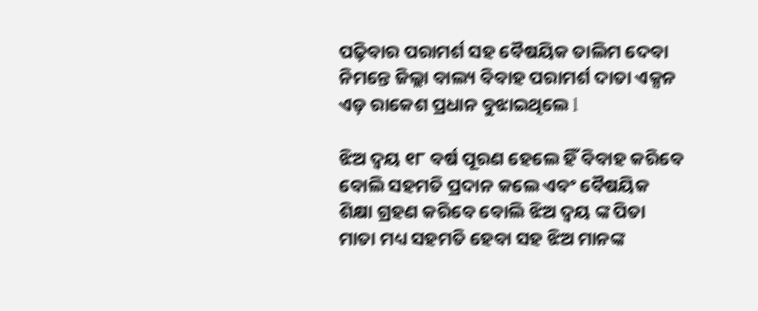ପଢ଼ିବାର ପରାମର୍ଶ ସହ ବୈଷୟିକ ତାଲିମ ଦେବା ନିମନ୍ତେ ଜିଲ୍ଲା ବାଲ୍ୟ ବିବାହ ପରାମର୍ଶ ଦାତା ଏକ୍ସନ ଏଡ଼ ରାକେଶ ପ୍ରଧାନ ବୁଝାଇଥିଲେ l

ଝିଅ ଦ୍ୱୟ ୧୮ ବର୍ଷ ପୂରଣ ହେଲେ ହିଁ ବିବାହ କରିବେ ବୋଲି ସହମତି ପ୍ରଦାନ କଲେ ଏବଂ ବୈଷୟିକ ଶିକ୍ଷା ଗ୍ରହଣ କରିବେ ବୋଲି ଝିଅ ଦ୍ୱୟ ଙ୍କ ପିତା ମାତା ମଧ୍ୟ ସହମତି ହେବା ସହ ଝିଅ ମାନଙ୍କ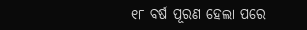୧୮ ବର୍ଷ ପୂରଣ ହେଲା ପରେ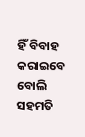ହିଁ ବିବାହ କରାଇବେ ବୋଲି ସହମତି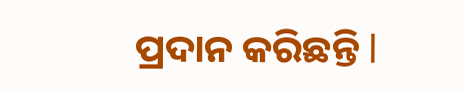ପ୍ରଦାନ କରିଛନ୍ତି l